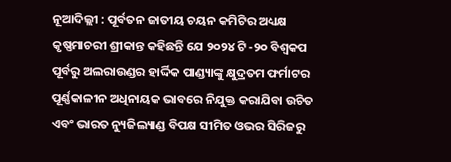ନୂଆଦିଲ୍ଲୀ : ପୂର୍ବତନ ଜାତୀୟ ଚୟନ କମିଟିର ଅଧ୍ୟକ୍ଷ କୃଷ୍ଣମାଚରୀ ଶ୍ରୀକାନ୍ତ କହିଛନ୍ତି ଯେ ୨୦୨୪ ଟି -୨୦ ବିଶ୍ୱକପ ପୂର୍ବରୁ ଅଲରାଉଣ୍ଡର ହାର୍ଦ୍ଦିକ ପାଣ୍ଡ୍ୟାଙ୍କୁ କ୍ଷୁଦ୍ରତମ ଫର୍ମାଟର ପୂର୍ଣ୍ଣକାଳୀନ ଅଧିନାୟକ ଭାବରେ ନିଯୁକ୍ତ କରାଯିବା ଉଚିତ ଏବଂ ଭାରତ ନ୍ୟୁଜିଲ୍ୟାଣ୍ଡ ବିପକ୍ଷ ସୀମିତ ଓଭର ସିରିଜରୁ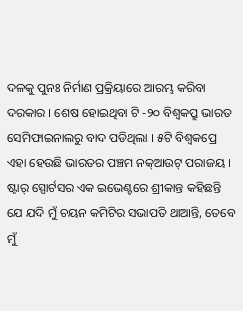ଦଳକୁ ପୁନଃ ନିର୍ମାଣ ପ୍ରକ୍ରିୟାରେ ଆରମ୍ଭ କରିବା ଦରକାର । ଶେଷ ହୋଇଥିବା ଟି -୨୦ ବିଶ୍ୱକପ୍ରୁ ଭାରତ ସେମିଫାଇନାଲରୁ ବାଦ ପଡିଥିଲା । ୫ଟି ବିଶ୍ୱକପ୍ରେ ଏହା ହେଉଛି ଭାରତର ପଞ୍ଚମ ନକ୍ଆଉଟ୍ ପରାଜୟ ।
ଷ୍ଟାର୍ ସ୍ପୋର୍ଟସର ଏକ ଇଭେଣ୍ଟରେ ଶ୍ରୀକାନ୍ତ କହିଛନ୍ତି ଯେ ଯଦି ମୁଁ ଚୟନ କମିଟିର ସଭାପତି ଥାଆନ୍ତି, ତେବେ ମୁଁ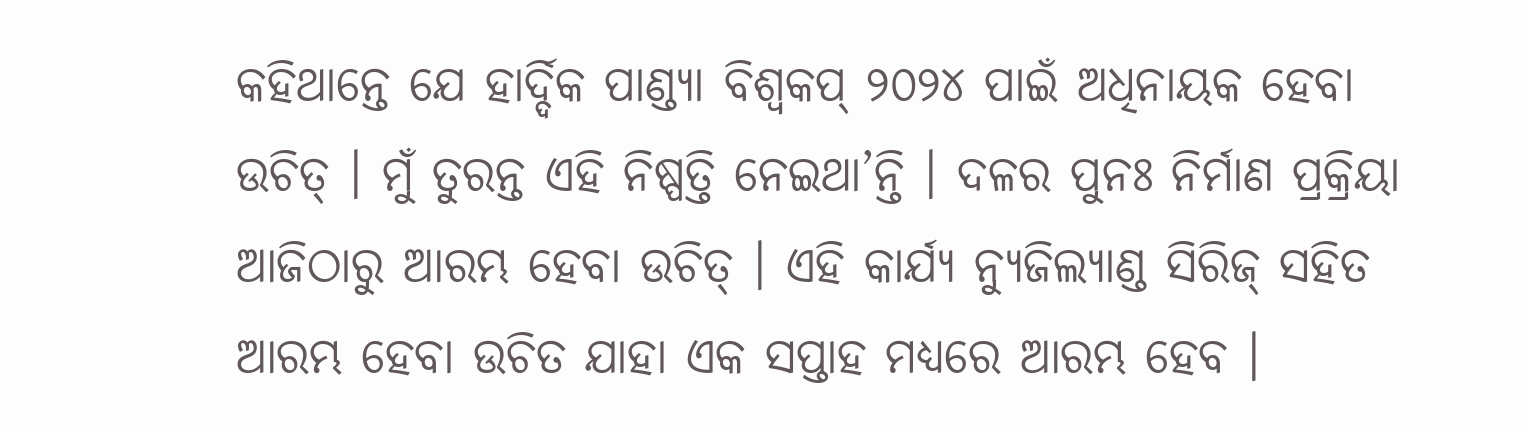କହିଥାନ୍ତେ ଯେ ହାର୍ଦ୍ଦିକ ପାଣ୍ଡ୍ୟା ବିଶ୍ୱକପ୍ ୨୦୨୪ ପାଇଁ ଅଧିନାୟକ ହେବା ଉଚିତ୍ । ମୁଁ ତୁରନ୍ତ ଏହି ନିଷ୍ପତ୍ତି ନେଇଥା’ନ୍ତି । ଦଳର ପୁନଃ ନିର୍ମାଣ ପ୍ରକ୍ରିୟା ଆଜିଠାରୁ ଆରମ୍ଭ ହେବା ଉଚିତ୍ । ଏହି କାର୍ଯ୍ୟ ନ୍ୟୁଜିଲ୍ୟାଣ୍ଡ ସିରିଜ୍ ସହିତ ଆରମ୍ଭ ହେବା ଉଚିତ ଯାହା ଏକ ସପ୍ତାହ ମଧ୍ୟରେ ଆରମ୍ଭ ହେବ ।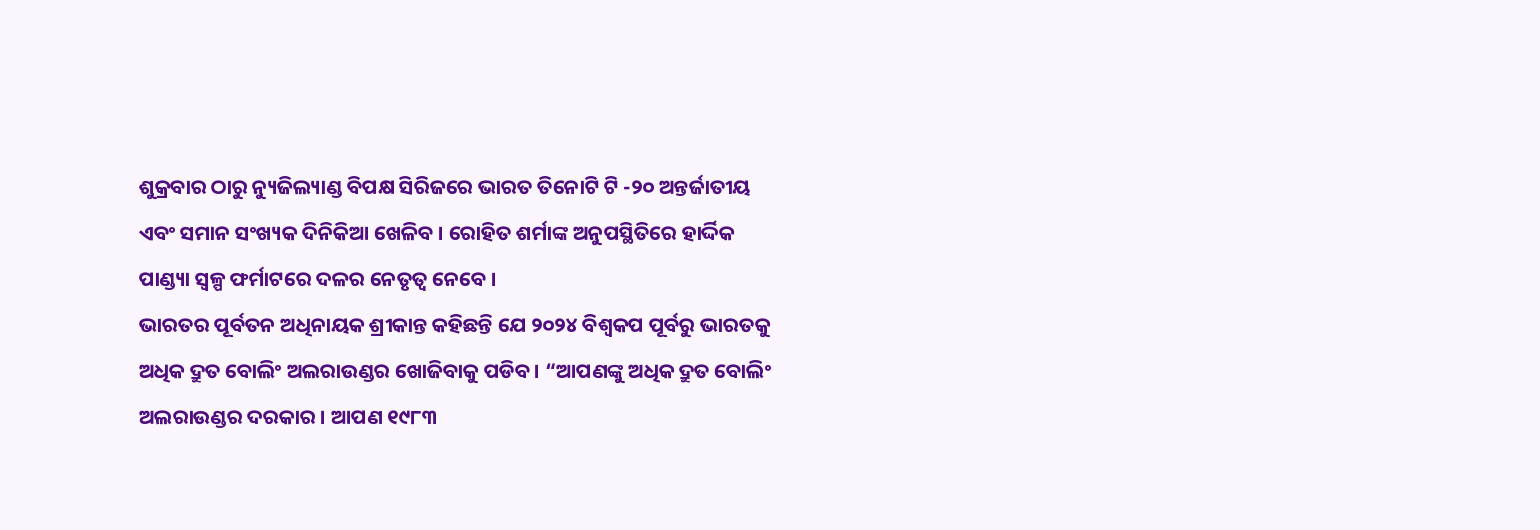ଶୁକ୍ରବାର ଠାରୁ ନ୍ୟୁଜିଲ୍ୟାଣ୍ଡ ବିପକ୍ଷ ସିରିଜରେ ଭାରତ ତିନୋଟି ଟି -୨୦ ଅନ୍ତର୍ଜାତୀୟ ଏବଂ ସମାନ ସଂଖ୍ୟକ ଦିନିକିଆ ଖେଳିବ । ରୋହିତ ଶର୍ମାଙ୍କ ଅନୁପସ୍ଥିତିରେ ହାର୍ଦ୍ଦିକ ପାଣ୍ଡ୍ୟା ସ୍ୱଳ୍ପ ଫର୍ମାଟରେ ଦଳର ନେତୃତ୍ୱ ନେବେ ।
ଭାରତର ପୂର୍ବତନ ଅଧିନାୟକ ଶ୍ରୀକାନ୍ତ କହିଛନ୍ତି ଯେ ୨୦୨୪ ବିଶ୍ୱକପ ପୂର୍ବରୁ ଭାରତକୁ ଅଧିକ ଦ୍ରୁତ ବୋଲିଂ ଅଲରାଉଣ୍ଡର ଖୋଜିବାକୁ ପଡିବ । “ଆପଣଙ୍କୁ ଅଧିକ ଦ୍ରୁତ ବୋଲିଂ ଅଲରାଉଣ୍ଡର ଦରକାର । ଆପଣ ୧୯୮୩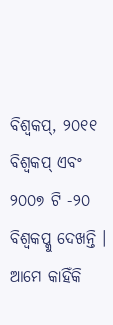ବିଶ୍ୱକପ୍, ୨୦୧୧ ବିଶ୍ୱକପ୍ ଏବଂ ୨୦୦୭ ଟି -୨୦ ବିଶ୍ୱକପ୍କୁ ଦେଖନ୍ତି । ଆମେ କାହିଁକି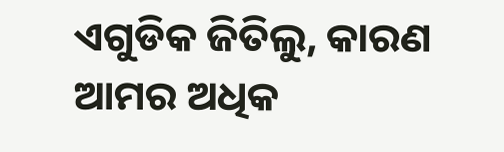ଏଗୁଡିକ ଜିତିଲୁ, କାରଣ ଆମର ଅଧିକ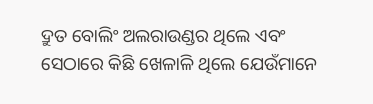ଦ୍ରୁତ ବୋଲିଂ ଅଲରାଉଣ୍ଡର ଥିଲେ ଏବଂ ସେଠାରେ କିଛି ଖେଳାଳି ଥିଲେ ଯେଉଁମାନେ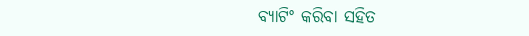ବ୍ୟାଟିଂ କରିବା ସହିତ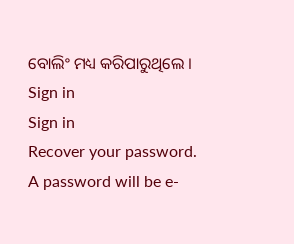ବୋଲିଂ ମଧ୍ୟ କରିପାରୁଥିଲେ ।
Sign in
Sign in
Recover your password.
A password will be e-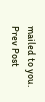mailed to you.
Prev Post